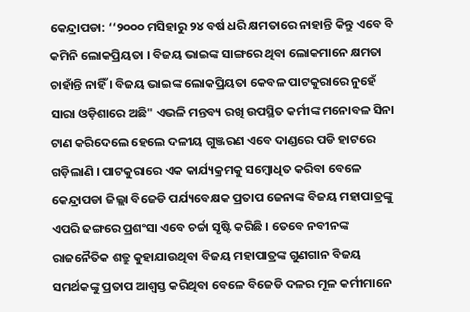କେନ୍ଦ୍ରାପଡା: ‘‘୨୦୦୦ ମସିହାରୁ ୨୪ ବର୍ଷ ଧରି କ୍ଷମତାରେ ନାହାନ୍ତି କିନ୍ତୁ ଏବେ ବି କମିନି ଲୋକପ୍ରିୟତା । ବିଜୟ ଭାଇଙ୍କ ସାଙ୍ଗରେ ଥିବା ଲୋକମାନେ କ୍ଷମତା ଚାହାଁନ୍ତି ନାହିଁ । ବିଜୟ ଭାଇଙ୍କ ଲୋକପ୍ରିୟତା କେବଳ ପାଟକୁରାରେ ନୁହେଁ ସାରା ଓଡ଼ିଶାରେ ଅଛି" ଏଭଳି ମନ୍ତବ୍ୟ ରଖି ଉପସ୍ଥିତ କର୍ମୀଙ୍କ ମନୋବଳ ସିନା ଟାଣ କରିଦେଲେ ହେଲେ ଦଳୀୟ ଗୁଞ୍ଜରଣ ଏବେ ଦାଣ୍ଡରେ ପଡି ହାଟରେ ଗଡ଼ିଲାଣି । ପାଟକୁରାରେ ଏକ କାର୍ଯ୍ୟକ୍ରମକୁ ସମ୍ବୋଧିତ କରିବା ବେଳେ କେନ୍ଦ୍ରାପଡା ଜିଲ୍ଲା ବିଜେଡି ପର୍ଯ୍ୟବେକ୍ଷକ ପ୍ରତାପ ଜେନାଙ୍କ ବିଜୟ ମହାପାତ୍ରଙ୍କୁ ଏପରି ଢଙ୍ଗରେ ପ୍ରଶଂସା ଏବେ ଚର୍ଚ୍ଚା ସୃଷ୍ଟି କରିଛି । ତେବେ ନବୀନଙ୍କ ରାଜନୈତିକ ଶତ୍ରୁ କୁହାଯାଉଥିବା ବିଜୟ ମହାପାତ୍ରଙ୍କ ଗୁଣଗାନ ବିଜୟ ସମର୍ଥକଙ୍କୁ ପ୍ରତାପ ଆଶ୍ୱସ୍ତ କରିଥିବା ବେଳେ ବିଜେଡି ଦଳର ମୂଳ କର୍ମୀମାନେ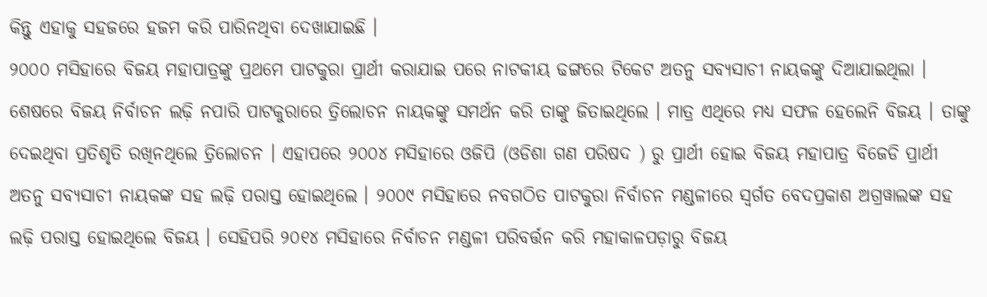କିନ୍ତୁ ଏହାକୁ ସହଜରେ ହଜମ କରି ପାରିନଥିବା ଦେଖାଯାଇଛି ।
୨୦୦୦ ମସିହାରେ ବିଜୟ ମହାପାତ୍ରଙ୍କୁ ପ୍ରଥମେ ପାଟକୁରା ପ୍ରାର୍ଥୀ କରାଯାଇ ପରେ ନାଟକୀୟ ଢଙ୍ଗରେ ଟିକେଟ ଅତନୁ ସବ୍ୟସାଚୀ ନାୟକଙ୍କୁ ଦିଆଯାଇଥିଲା । ଶେଷରେ ବିଜୟ ନିର୍ବାଚନ ଲଢ଼ି ନପାରି ପାଟକୁରାରେ ତ୍ରିଲୋଚନ ନାୟକଙ୍କୁ ସମର୍ଥନ କରି ତାଙ୍କୁ ଜିତାଇଥିଲେ । ମାତ୍ର ଏଥିରେ ମଧ୍ୟ ସଫଳ ହେଲେନି ବିଜୟ । ତାଙ୍କୁ ଦେଇଥିବା ପ୍ରତିଶୃତି ରଖିନଥିଲେ ତ୍ରିଲୋଚନ । ଏହାପରେ ୨୦୦୪ ମସିହାରେ ଓଜିପି (ଓଡିଶା ଗଣ ପରିଷଦ ) ରୁ ପ୍ରାର୍ଥୀ ହୋଇ ବିଜୟ ମହାପାତ୍ର ବିଜେଡି ପ୍ରାର୍ଥୀ ଅତନୁ ସବ୍ୟସାଚୀ ନାୟକଙ୍କ ସହ ଲଢ଼ି ପରାସ୍ତ ହୋଇଥିଲେ । ୨୦୦୯ ମସିହାରେ ନବଗଠିତ ପାଟକୁରା ନିର୍ବାଚନ ମଣ୍ଡଳୀରେ ସ୍ବର୍ଗତ ବେଦପ୍ରକାଶ ଅଗ୍ରୱାଲଙ୍କ ସହ ଲଢ଼ି ପରାସ୍ତ ହୋଇଥିଲେ ବିଜୟ । ସେହିପରି ୨୦୧୪ ମସିହାରେ ନିର୍ବାଚନ ମଣ୍ଡଳୀ ପରିବର୍ତ୍ତନ କରି ମହାକାଳପଡ଼ାରୁ ବିଜୟ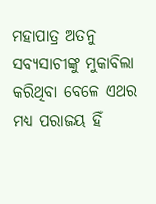ମହାପାତ୍ର ଅତନୁ ସବ୍ୟସାଚୀଙ୍କୁ ମୁକାବିଲା କରିଥିବା ବେଳେ ଏଥର ମଧ୍ୟ ପରାଜୟ ହିଁ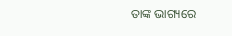ତାଙ୍କ ଭାଗ୍ୟରେ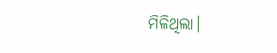ମିଳିଥିଲା।